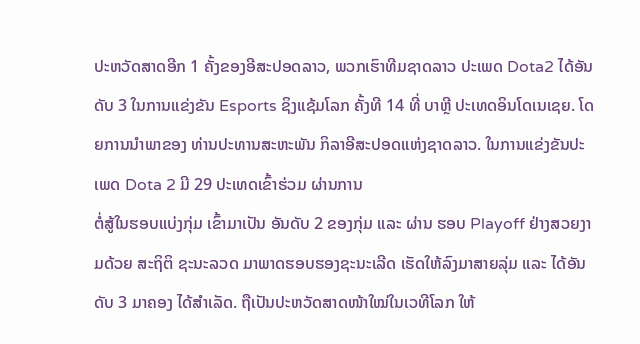ປະຫວັດສາດອີກ 1 ຄັ້ງຂອງອີສະປອດລາວ, ພວກເຮົາທີມຊາດລາວ ປະເພດ Dota2 ໄດ້ອັນດັບ 3 ໃນການແຂ່ງຂັນ Esports ຊິງແຊ້ມໂລກ ຄັ້ງທີ 14 ທີ່ ບາຫຼີ ປະເທດອິນໂດເນເຊຍ. ໂດຍການນຳພາຂອງ ທ່ານປະທານສະຫະພັນ ກິລາອີສະປອດແຫ່ງຊາດລາວ. ໃນການແຂ່ງຂັນປະເພດ Dota 2 ມີ 29 ປະເທດເຂົ້າຮ່ວມ ຜ່ານການ
ຕໍ່ສູ້ໃນຮອບແບ່ງກຸ່ມ ເຂົ້າມາເປັນ ອັນດັບ 2 ຂອງກຸ່ມ ແລະ ຜ່ານ ຮອບ Playoff ຢ່າງສວຍງາມດ້ວຍ ສະຖິຕິ ຊະນະລວດ ມາພາດຮອບຮອງຊະນະເລີດ ເຮັດໃຫ້ລົງມາສາຍລຸ່ມ ແລະ ໄດ້ອັນດັບ 3 ມາຄອງ ໄດ້ສຳເລັດ. ຖືເປັນປະຫວັດສາດໜ້າໃໝ່ໃນເວທີໂລກ ໃຫ້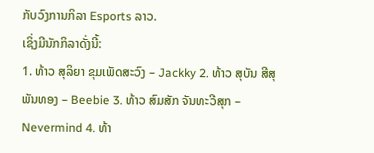ກັບວົງການກິລາ Esports ລາວ.
ເຊິ່ງມີນັກກິລາດັ່ງນີ້:
1. ທ້າວ ສຸລິຍາ ຂຸມເພັດສະວົງ – Jackky 2. ທ້າວ ສຸບັນ ສີສຸພັນທອງ – Beebie 3. ທ້າວ ສົມສັກ ຈັນທະວີສຸກ – Nevermind 4. ທ້າ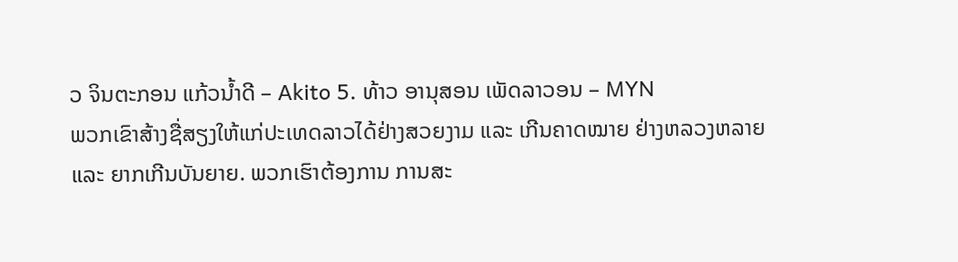ວ ຈິນຕະກອນ ແກ້ວນ້ຳດີ – Akito 5. ທ້າວ ອານຸສອນ ເພັດລາວອນ – MYN
ພວກເຂົາສ້າງຊື່ສຽງໃຫ້ແກ່ປະເທດລາວໄດ້ຢ່າງສວຍງາມ ແລະ ເກີນຄາດໝາຍ ຢ່າງຫລວງຫລາຍ ແລະ ຍາກເກີນບັນຍາຍ. ພວກເຮົາຕ້ອງການ ການສະ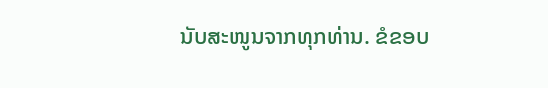ນັບສະໜູນຈາກທຸກທ່ານ. ຂໍຂອບ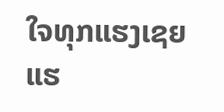ໃຈທຸກແຮງເຊຍ ແຮ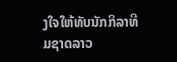ງໃຈໃຫ້ທັບນັກກິລາທີມຊາດລາວ